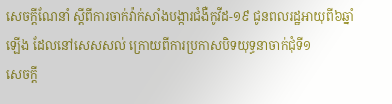សេចក្តីណែនាំ ស្តីពីការចាក់វ៉ាក់សាំងបង្ការជំងឺកូវីដ-១៩ ជូនពលរដ្ឋអាយុពី៦ឆ្នាំឡើង ដែលនៅសេសសល់ ក្រោយពីការប្រកាសបិទយុទ្ធនាចាក់ជុំទី១
សេចក្តី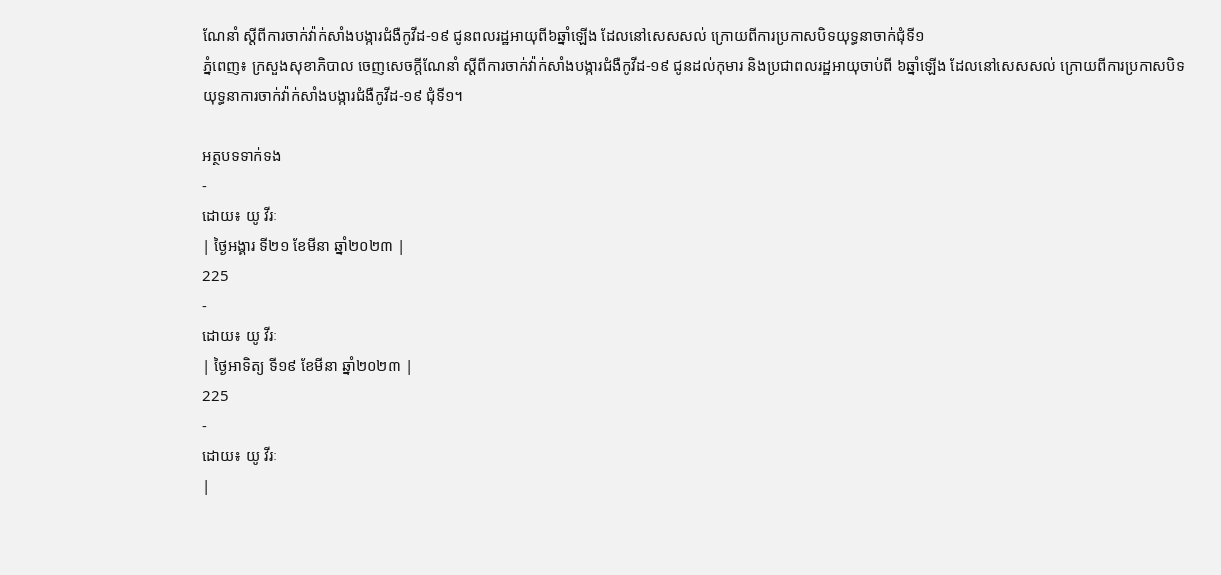ណែនាំ ស្តីពីការចាក់វ៉ាក់សាំងបង្ការជំងឺកូវីដ-១៩ ជូនពលរដ្ឋអាយុពី៦ឆ្នាំឡើង ដែលនៅសេសសល់ ក្រោយពីការប្រកាសបិទយុទ្ធនាចាក់ជុំទី១
ភ្នំពេញ៖ ក្រសួងសុខាភិបាល ចេញសេចក្តីណែនាំ ស្តីពីការចាក់វ៉ាក់សាំងបង្ការជំងឺកូវីដ-១៩ ជូនដល់កុមារ និងប្រជាពលរដ្ឋអាយុចាប់ពី ៦ឆ្នាំឡើង ដែលនៅសេសសល់ ក្រោយពីការប្រកាសបិទយុទ្ធនាការចាក់វ៉ាក់សាំងបង្ការជំងឺកូវីដ-១៩ ជុំទី១។

អត្ថបទទាក់ទង
-
ដោយ៖ យូ វីរៈ
| ថ្ងៃអង្គារ ទី២១ ខែមីនា ឆ្នាំ២០២៣ |
225
-
ដោយ៖ យូ វីរៈ
| ថ្ងៃអាទិត្យ ទី១៩ ខែមីនា ឆ្នាំ២០២៣ |
225
-
ដោយ៖ យូ វីរៈ
|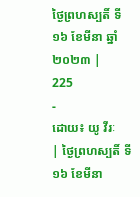ថ្ងៃព្រហស្បតិ៍ ទី១៦ ខែមីនា ឆ្នាំ២០២៣ |
225
-
ដោយ៖ យូ វីរៈ
| ថ្ងៃព្រហស្បតិ៍ ទី១៦ ខែមីនា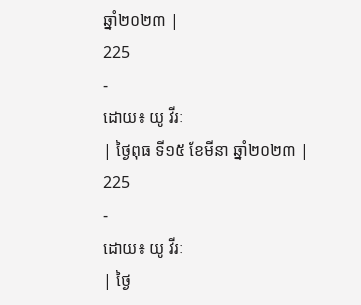ឆ្នាំ២០២៣ |
225
-
ដោយ៖ យូ វីរៈ
| ថ្ងៃពុធ ទី១៥ ខែមីនា ឆ្នាំ២០២៣ |
225
-
ដោយ៖ យូ វីរៈ
| ថ្ងៃ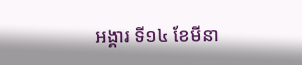អង្គារ ទី១៤ ខែមីនា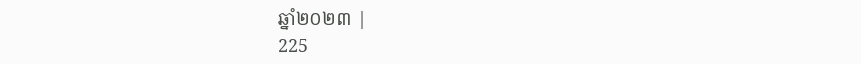ឆ្នាំ២០២៣ |
225